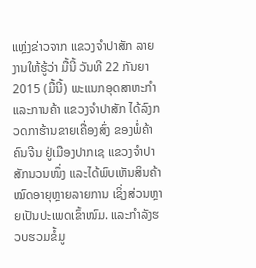ແຫຼ່ງຂ່າວຈາກ ແຂວງຈຳປາສັກ ລາຍງານໃຫ້ຮູ້ວ່າ ມື້ນີ້ ວັນທີ 22 ກັນຍາ 2015 (ມື້ນີ້) ພະແນກອຸດສາຫະກຳແລະການຄ້າ ແຂວງຈຳປາສັກ ໄດ້ລົງກວດກາຮ້ານຂາຍເຄື່ອງສົ່ງ ຂອງພໍ່ຄ້າຄົນຈີນ ຢູ່ເມືອງປາກເຊ ແຂວງຈຳປາສັກນວນໜຶ່ງ ແລະໄດ້ພົບເຫັນສິນຄ້າໝົດອາຍຸຫຼາຍລາຍການ ເຊິ່ງສ່ວນຫຼາຍເປັນປະເພດເຂົ້າໜົມ. ແລະກຳລັງຮວບຮວມຂໍ້ມູ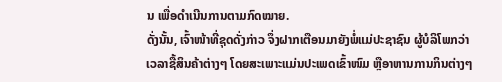ນ ເພື່ອດຳເນີນການຕາມກົດໝາຍ.
ດັ່ງນັ້ນ, ເຈົ້າໜ້າທີ່ຊຸດດັ່ງກ່າວ ຈຶ່ງຝາກເຕືອນມາຍັງພໍ່ແມ່ປະຊາຊົນ ຜູ້ບໍລິໂພກວ່າ ເວລາຊື້ສິນຄ້າຕ່າງໆ ໂດຍສະເພາະແມ່ນປະເພດເຂົ້າໜົມ ຫຼືອາຫານການກິນຕ່າງໆ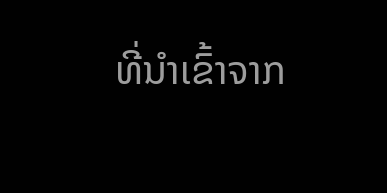ທີ່ນຳເຂົ້າຈາກ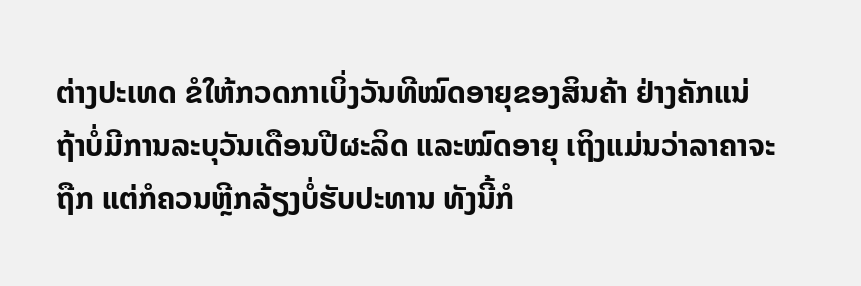ຕ່າງປະເທດ ຂໍໃຫ້ກວດກາເບິ່ງວັນທີໝົດອາຍຸຂອງສິນຄ້າ ຢ່າງຄັກແນ່ ຖ້າບໍ່ມີການລະບຸວັນເດືອນປີຜະລິດ ແລະໝົດອາຍຸ ເຖິງແມ່ນວ່າລາຄາຈະຖືກ ແຕ່ກໍຄວນຫຼີກລ້ຽງບໍ່ຮັບປະທານ ທັງນີ້ກໍ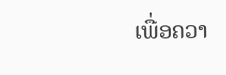ເພື່ອຄວາ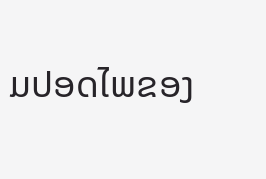ມປອດໄພຂອງ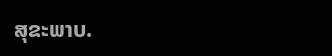ສຸຂະພາບ.